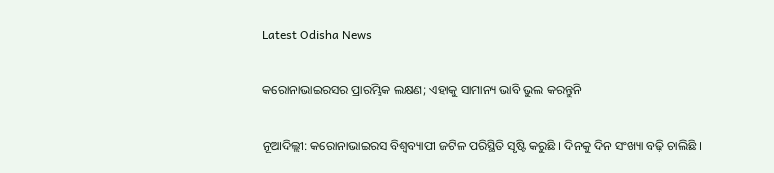Latest Odisha News

କରୋନାଭାଇରସର ପ୍ରାରମ୍ଭିକ ଲକ୍ଷଣ; ଏହାକୁ ସାମାନ୍ୟ ଭାବି ଭୁଲ କରନ୍ତୁନି

ନୂଆଦିଲ୍ଲୀ: କରୋନାଭାଇରସ ବିଶ୍ୱବ୍ୟାପୀ ଜଟିଳ ପରିସ୍ଥିତି ସୃଷ୍ଟି କରୁଛି । ଦିନକୁ ଦିନ ସଂଖ୍ୟା ବଢ଼ି ଚାଲିଛି ।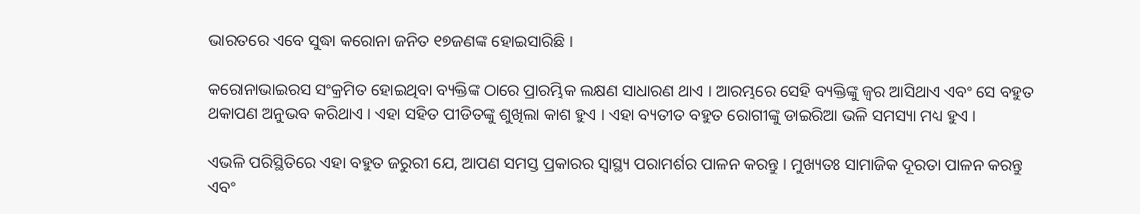ଭାରତରେ ଏବେ ସୁଦ୍ଧା କରୋନା ଜନିତ ୧୭ଜଣଙ୍କ ହୋଇସାରିଛି ।

କରୋନାଭାଇରସ ସଂକ୍ରମିତ ହୋଇଥିବା ବ୍ୟକ୍ତିଙ୍କ ଠାରେ ପ୍ରାରମ୍ଭିକ ଲକ୍ଷଣ ସାଧାରଣ ଥାଏ । ଆରମ୍ଭରେ ସେହି ବ୍ୟକ୍ତିଙ୍କୁ ଜ୍ୱର ଆସିଥାଏ ଏବଂ ସେ ବହୁତ ଥକାପଣ ଅନୁଭବ କରିଥାଏ । ଏହା ସହିତ ପୀଡିତଙ୍କୁ ଶୁଖିଲା କାଶ ହୁଏ । ଏହା ବ୍ୟତୀତ ବହୁତ ରୋଗୀଙ୍କୁ ଡାଇରିଆ ଭଳି ସମସ୍ୟା ମଧ୍ୟ ହୁଏ ।

ଏଭଳି ପରିସ୍ଥିତିରେ ଏହା ବହୁତ ଜରୁରୀ ଯେ, ଆପଣ ସମସ୍ତ ପ୍ରକାରର ସ୍ୱାସ୍ଥ୍ୟ ପରାମର୍ଶର ପାଳନ କରନ୍ତୁ । ମୁଖ୍ୟତଃ ସାମାଜିକ ଦୂରତା ପାଳନ କରନ୍ତୁ ଏବଂ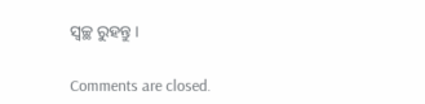ସ୍ୱଚ୍ଛ ରୁହନ୍ତୁ ।

Comments are closed.